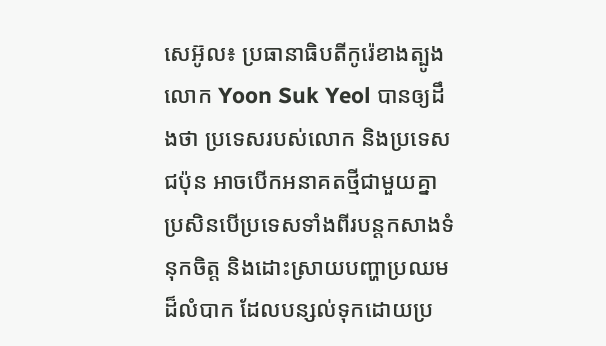សេអ៊ូល៖ ប្រធានាធិបតីកូរ៉េខាងត្បូង លោក Yoon Suk Yeol បានឲ្យដឹងថា ប្រទេសរបស់លោក និងប្រទេសជប៉ុន អាចបើកអនាគតថ្មីជាមួយគ្នា ប្រសិនបើប្រទេសទាំងពីរបន្តកសាងទំនុកចិត្ត និងដោះស្រាយបញ្ហាប្រឈមដ៏លំបាក ដែលបន្សល់ទុកដោយប្រ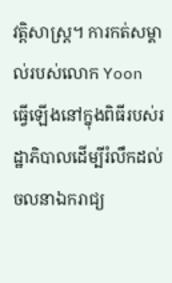វត្តិសាស្ត្រ។ ការកត់សម្គាល់របស់លោក Yoon ធ្វើឡើងនៅក្នុងពិធីរបស់រដ្ឋាភិបាលដើម្បីរំលឹកដល់ចលនាឯករាជ្យ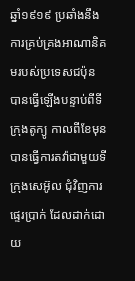ឆ្នាំ១៩១៩ ប្រឆាំងនឹងការគ្រប់គ្រងអាណានិគមរបស់ប្រទេសជប៉ុន បានធ្វើឡើងបន្ទាប់ពីទីក្រុងតូក្យូ កាលពីខែមុន បានធ្វើការតវ៉ាជាមួយទីក្រុងសេអ៊ូល ជុំវិញការផ្ទេរប្រាក់ ដែលដាក់ដោយ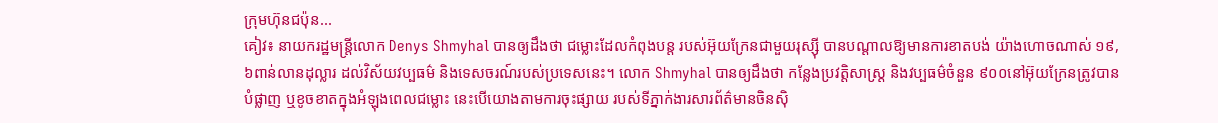ក្រុមហ៊ុនជប៉ុន...
គៀវ៖ នាយករដ្ឋមន្ត្រីលោក Denys Shmyhal បានឲ្យដឹងថា ជម្លោះដែលកំពុងបន្ត របស់អ៊ុយក្រែនជាមួយរុស្ស៊ី បានបណ្តាលឱ្យមានការខាតបង់ យ៉ាងហោចណាស់ ១៩,៦ពាន់លានដុល្លារ ដល់វិស័យវប្បធម៌ និងទេសចរណ៍របស់ប្រទេសនេះ។ លោក Shmyhal បានឲ្យដឹងថា កន្លែងប្រវត្តិសាស្ត្រ និងវប្បធម៌ចំនួន ៩០០នៅអ៊ុយក្រែនត្រូវបានបំផ្លាញ ឬខូចខាតក្នុងអំឡុងពេលជម្លោះ នេះបើយោងតាមការចុះផ្សាយ របស់ទីភ្នាក់ងារសារព័ត៌មានចិនស៊ិ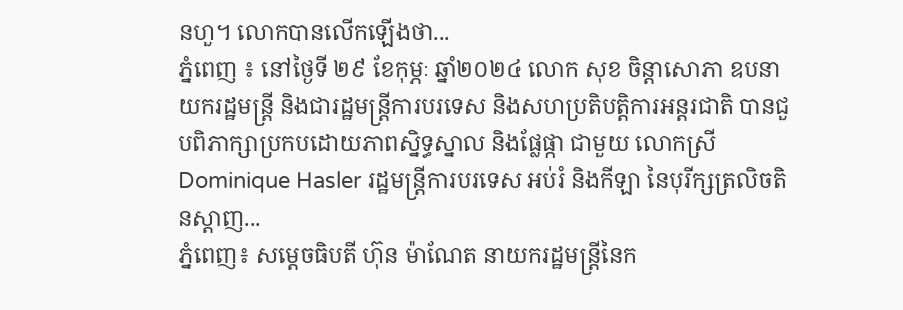នហួ។ លោកបានលើកឡើងថា...
ភ្នំពេញ ៖ នៅថ្ងៃទី ២៩ ខែកុម្ភៈ ឆ្នាំ២០២៤ លោក សុខ ចិន្តាសោភា ឧបនាយករដ្ឋមន្រ្តី និងជារដ្ឋមន្រ្តីការបរទេស និងសហប្រតិបត្តិការអន្តរជាតិ បានជួបពិភាក្សាប្រកបដោយភាពស្និទ្ធស្នាល និងផ្លែផ្កា ជាមួយ លោកស្រី Dominique Hasler រដ្ឋមន្រ្តីការបរទេស អប់រំ និងកីឡា នៃបុរីក្សត្រលិចតិនស្តាញ...
ភ្នំពេញ៖ សម្តេចធិបតី ហ៊ុន ម៉ាណែត នាយករដ្ឋមន្ត្រីនៃក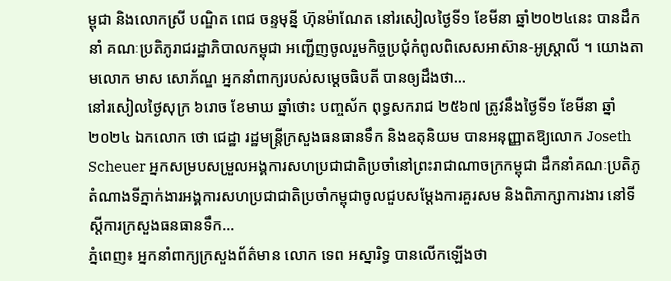ម្ពុជា និងលោកស្រី បណ្ឌិត ពេជ ចន្ទមុន្នី ហ៊ុនម៉ាណែត នៅរសៀលថ្ងៃទី១ ខែមីនា ឆ្នាំ២០២៤នេះ បានដឹកនាំ គណៈប្រតិភូរាជរដ្ឋាភិបាលកម្ពុជា អញ្ជេីញចូលរួមកិច្ចប្រជុំកំពូលពិសេសអាស៊ាន-អូស្ត្រាលី ។ យោងតាមលោក មាស សោភ័ណ្ឌ អ្នកនាំពាក្យរបស់សម្តេចធិបតី បានឲ្យដឹងថា...
នៅរសៀលថ្ងៃសុក្រ ៦រោច ខែមាឃ ឆ្នាំថោះ បញ្ចស័ក ពុទ្ធសករាជ ២៥៦៧ ត្រូវនឹងថ្ងៃទី១ ខែមីនា ឆ្នាំ២០២៤ ឯកលោក ថោ ជេដ្ឋា រដ្ឋមន្ត្រីក្រសួងធនធានទឹក និងឧតុនិយម បានអនុញ្ញាតឱ្យលោក Joseth Scheuer អ្នកសម្របសម្រួលអង្គការសហប្រជាជាតិប្រចាំនៅព្រះរាជាណាចក្រកម្ពុជា ដឹកនាំគណៈប្រតិភូតំណាងទីភ្នាក់ងារអង្គការសហប្រជាជាតិប្រចាំកម្ពុជាចូលជួបសម្តែងការគួរសម និងពិភាក្សាការងារ នៅទីស្តីការក្រសួងធនធានទឹក...
ភ្នំពេញ៖ អ្នកនាំពាក្យក្រសួងព័ត៌មាន លោក ទេព អស្នារិទ្ធ បានលើកឡើងថា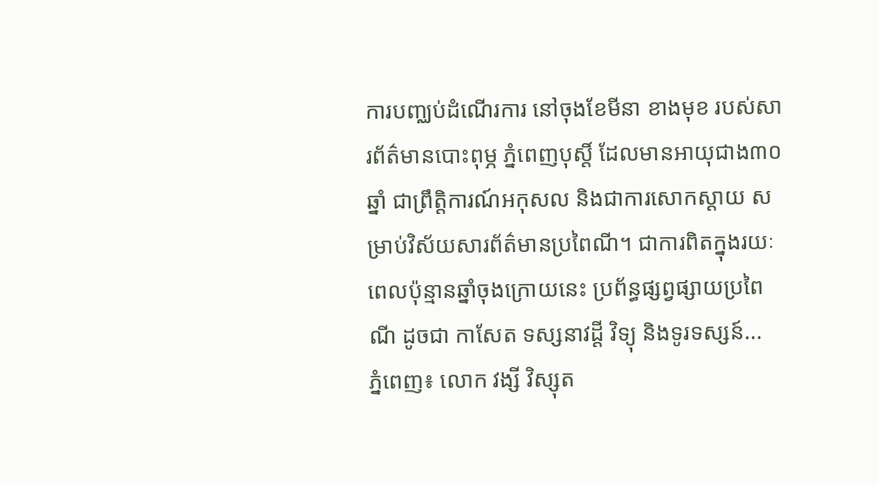ការបញ្ឈប់ដំណើរការ នៅចុងខែមីនា ខាងមុខ របស់សារព័ត៌មានបោះពុម្ភ ភ្នំពេញបុស្តិ៍ ដែលមានអាយុជាង៣០ឆ្នាំ ជាព្រឹត្តិការណ៍អកុសល និងជាការសោកស្តាយ សម្រាប់វិស័យសារព័ត៌មានប្រពៃណី។ ជាការពិតក្នុងរយៈពេលប៉ុន្មានឆ្នាំចុងក្រោយនេះ ប្រព័ន្ធផ្សព្វផ្សាយប្រពៃណី ដូចជា កាសែត ទស្សនាវដ្តី វិទ្យុ និងទូរទស្សន៍...
ភ្នំពេញ៖ លោក វង្សី វិស្សុត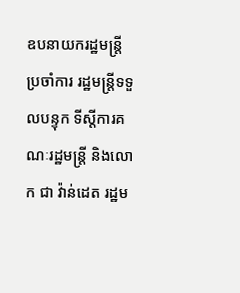ឧបនាយករដ្ឋមន្ត្រីប្រចាំការ រដ្ឋមន្ត្រីទទួលបន្ទុក ទីស្តីការគណៈរដ្ឋមន្ត្រី និងលោក ជា វ៉ាន់ដេត រដ្ឋម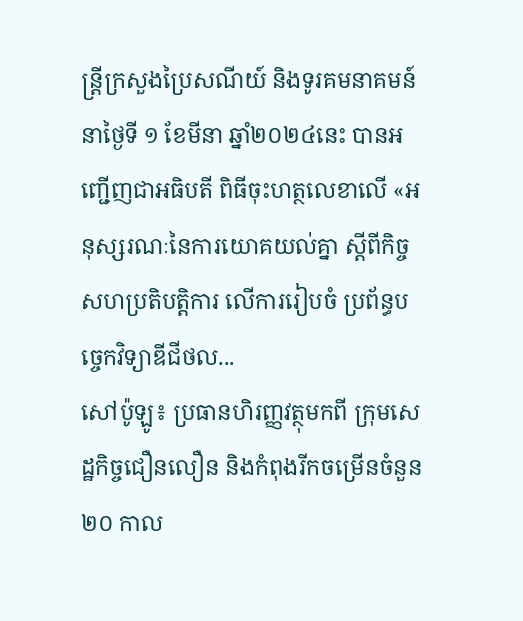ន្ត្រីក្រសួងប្រៃសណីយ៍ និងទូរគមនាគមន៍ នាថ្ងៃទី ១ ខែមីនា ឆ្នាំ២០២៤នេះ បានអញ្ជើញជាអធិបតី ពិធីចុះហត្ថលេខាលើ «អនុស្សរណៈនៃការយោគយល់គ្នា ស្តីពីកិច្ចសហប្រតិបត្តិការ លើការរៀបចំ ប្រព័ន្ធបច្ចេកវិទ្យាឌីជីថល...
សៅប៉ូឡូ៖ ប្រធានហិរញ្ញវត្ថុមកពី ក្រុមសេដ្ឋកិច្ចជឿនលឿន និងកំពុងរីកចម្រើនចំនួន ២០ កាល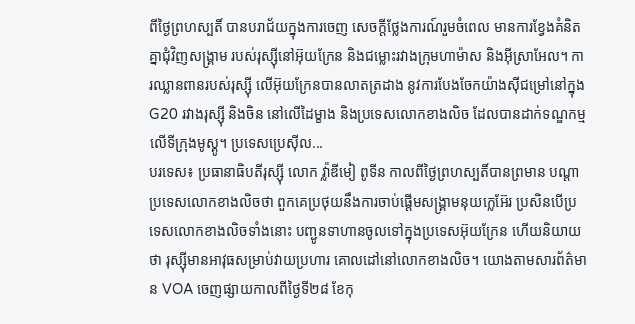ពីថ្ងៃព្រហស្បតិ៍ បានបរាជ័យក្នុងការចេញ សេចក្តីថ្លែងការណ៍រួមចំពេល មានការខ្វែងគំនិតគ្នាជុំវិញសង្គ្រាម របស់រុស្ស៊ីនៅអ៊ុយក្រែន និងជម្លោះរវាងក្រុមហាម៉ាស និងអ៊ីស្រាអែល។ ការឈ្លានពានរបស់រុស្ស៊ី លើអ៊ុយក្រែនបានលាតត្រដាង នូវការបែងចែកយ៉ាងស៊ីជម្រៅនៅក្នុង G20 រវាងរុស្ស៊ី និងចិន នៅលើដៃម្ខាង និងប្រទេសលោកខាងលិច ដែលបានដាក់ទណ្ឌកម្មលើទីក្រុងមូស្គូ។ ប្រទេសប្រេស៊ីល...
បរទេស៖ ប្រធានាធិបតីរុស្ស៊ី លោក វ្ល៉ាឌីមៀ ពូទីន កាលពីថ្ងៃព្រហស្បតិ៍បានព្រមាន បណ្តាប្រទេសលោកខាងលិចថា ពួកគេប្រថុយនឹងការចាប់ផ្តើមសង្រ្គាមនុយក្លេអ៊ែរ ប្រសិនបើប្រទេសលោកខាងលិចទាំងនោះ បញ្ជូនទាហានចូលទៅក្នុងប្រទេសអ៊ុយក្រែន ហើយនិយាយថា រុស្ស៊ីមានអាវុធសម្រាប់វាយប្រហារ គោលដៅនៅលោកខាងលិច។ យោងតាមសារព័ត៌មាន VOA ចេញផ្សាយកាលពីថ្ងៃទី២៨ ខែកុ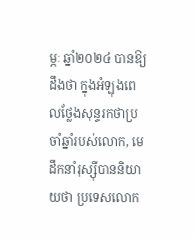ម្ភៈ ឆ្នាំ២០២៤ បានឱ្យដឹងថា ក្នុងអំឡុងពេលថ្លែងសុន្ទរកថាប្រចាំឆ្នាំរបស់លោក, មេដឹកនាំរុស្ស៊ីបាននិយាយថា ប្រទេសលោក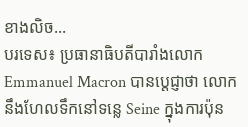ខាងលិច...
បរទេស៖ ប្រធានាធិបតីបារាំងលោក Emmanuel Macron បានប្តេជ្ញាថា លោកនឹងហែលទឹកនៅទន្លេ Seine ក្នុងការប៉ុន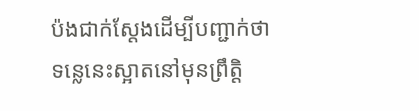ប៉ងជាក់ស្តែងដើម្បីបញ្ជាក់ថា ទន្លេនេះស្អាតនៅមុនព្រឹត្តិ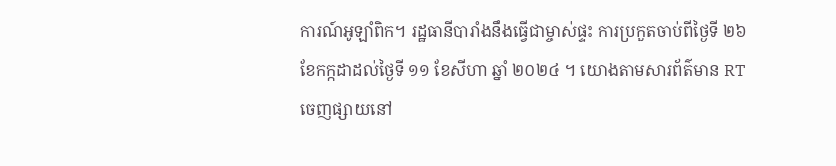ការណ៍អូឡាំពិក។ រដ្ឋធានីបារាំងនឹងធ្វើជាម្ចាស់ផ្ទះ ការប្រកួតចាប់ពីថ្ងៃទី ២៦ ខែកក្កដាដល់ថ្ងៃទី ១១ ខែសីហា ឆ្នាំ ២០២៤ ។ យោងតាមសារព័ត៌មាន RT ចេញផ្សាយនៅ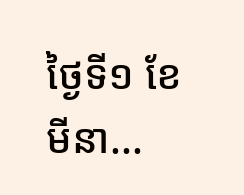ថ្ងៃទី១ ខែមីនា...